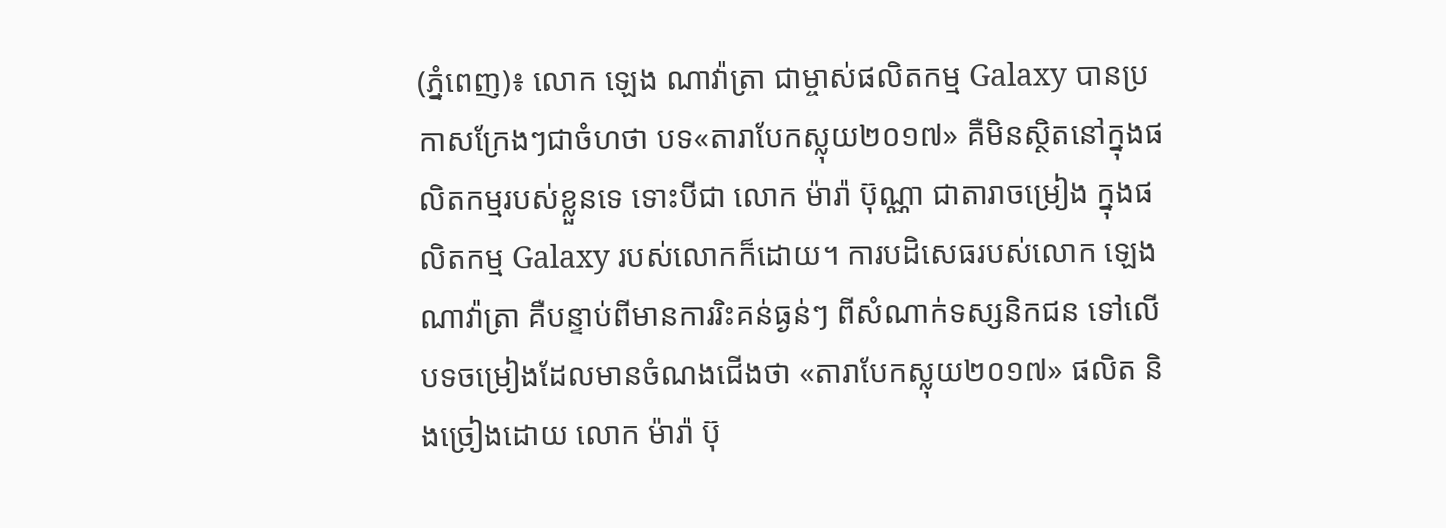(ភ្នំពេញ)៖ លោក ឡេង ណាវ៉ាត្រា ជាម្ចាស់ផលិតកម្ម Galaxy បានប្រកាសក្រែងៗជាចំហថា បទ«តារាបែកស្លុយ២០១៧» គឺមិនស្ថិតនៅក្នុងផលិតកម្មរបស់ខ្លួនទេ ទោះបីជា លោក ម៉ារ៉ា ប៊ុណ្ណា ជាតារាចម្រៀង ក្នុងផលិតកម្ម Galaxy របស់លោកក៏ដោយ។ ការបដិសេធរបស់លោក ឡេង ណាវ៉ាត្រា គឺបន្ទាប់ពីមានការរិះគន់ធ្ងន់ៗ ពីសំណាក់ទស្សនិកជន ទៅលើបទចម្រៀងដែលមានចំណងជើងថា «តារាបែកស្លុយ២០១៧» ផលិត និងច្រៀងដោយ លោក ម៉ារ៉ា ប៊ុ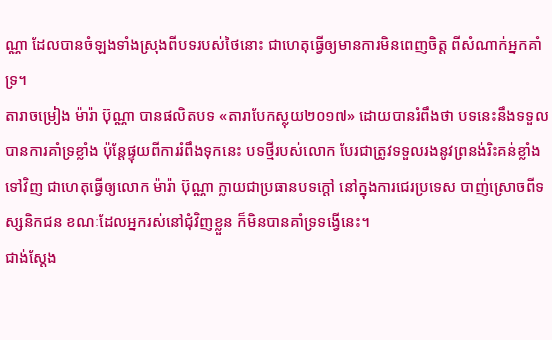ណ្ណា ដែលបានចំឡងទាំងស្រុងពីបទរបស់ថៃនោះ ជាហេតុធ្វើឲ្យមានការមិនពេញចិត្ត ពីសំណាក់អ្នកគាំទ្រ។
តារាចម្រៀង ម៉ារ៉ា ប៊ុណ្ណា បានផលិតបទ «តារាបែកស្លុយ២០១៧» ដោយបានរំពឹងថា បទនេះនឹងទទួលបានការគាំទ្រខ្លាំង ប៉ុន្តែផ្ទុយពីការរំពឹងទុកនេះ បទថ្មីរបស់លោក បែរជាត្រូវទទួលរងនូវព្រនង់រិះគន់ខ្លាំងទៅវិញ ជាហេតុធ្វើឲ្យលោក ម៉ារ៉ា ប៊ុណ្ណា ក្លាយជាប្រធានបទក្ដៅ នៅក្នុងការជេរប្រទេស បាញ់ស្រោចពីទស្សនិកជន ខណៈដែលអ្នករស់នៅជុំវិញខ្លួន ក៏មិនបានគាំទ្រទង្វើនេះ។
ជាង់ស្ដែង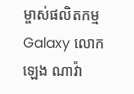ម្ចាស់ផលិតកម្ម Galaxy លោក ឡេង ណាវ៉ា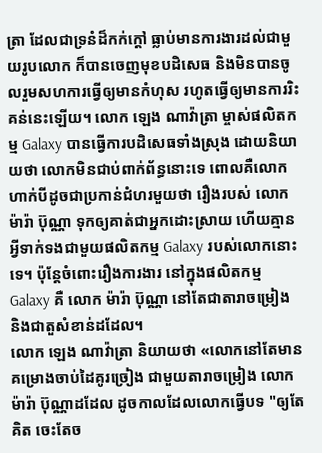ត្រា ដែលជាទ្រនំដ៏កក់ក្ដៅ ធ្លាប់មានការងារដល់ជាមួយរូបលោក ក៏បានចេញមុខបដិសេធ និងមិនបានចូលរួមសហការធ្វើឲ្យមានកំហុស រហូតធ្វើឲ្យមានការរិះគន់នេះឡើយ។ លោក ឡេង ណាវ៉ាត្រា ម្ចាស់ផលិតកម្ម Galaxy បានធ្វើការបដិសេធទាំងស្រុង ដោយនិយាយថា លោកមិនជាប់ពាក់ព័ន្ធនោះទេ ពោលគឺលោក ហាក់បីដូចជាប្រកាន់ជំហរមួយថា រឿងរបស់ លោក ម៉ារ៉ា ប៊ុណ្ណា ទុកឲ្យគាត់ជាអ្នកដោះស្រាយ ហើយគ្មានអ្វីទាក់ទងជាមួយផលិតកម្ម Galaxy របស់លោកនោះទេ។ ប៉ុន្តែចំពោះរឿងការងារ នៅក្នុងផលិតកម្ម Galaxy គឺ លោក ម៉ារ៉ា ប៊ុណ្ណា នៅតែជាតារាចម្រៀង និងជាតួសំខាន់ដដែល។
លោក ឡេង ណាវ៉ាត្រា និយាយថា «លោកនៅតែមានគម្រោងចាប់ដៃគូរច្រៀង ជាមួយតារាចម្រៀង លោក ម៉ារ៉ា ប៊ុណ្ណាដដែល ដូចកាលដែលលោកធ្វើបទ "ឲ្យតែគិត ចេះតែច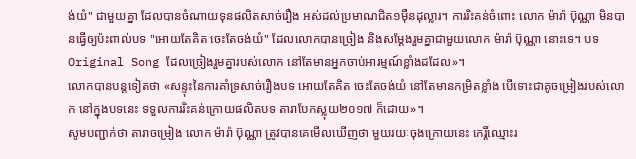ង់យំ" ជាមួយគ្នា ដែលបានចំណាយទុនផលិតសាច់រឿង អស់ដល់ប្រមាណជិត១ម៉ឺនដុល្លារ។ ការរិះគន់ចំពោះ លោក ម៉ារ៉ា ប៊ុណ្ណា មិនបានធ្វើឲ្យប៉ះពាល់បទ "អោយតែគិត ចេះតែចង់យំ" ដែលលោកបានច្រៀង និងសម្ដែងរួមគ្នាជាមួយលោក ម៉ារ៉ា ប៊ុណ្ណា នោះទេ។ បទ Original Song ដែលច្រៀងរួមគ្នារបស់លោក នៅតែមានអ្នកចាប់អារម្មណ៍ខ្លាំងដដែល»។
លោកបានបន្ដទៀតថា «សន្ទុះនៃការគាំទ្រសាច់រឿងបទ អោយតែគិត ចេះតែចង់យំ នៅតែមានកម្រិតខ្លាំង បើទោះជាគូចម្រៀងរបស់លោក នៅក្នុងបទនេះ ទទួលការរិះគន់ក្រោយផលិតបទ តារាបែកស្លុយ២០១៧ ក៏ដោយ»។
សូមបញ្ជាក់ថា តារាចម្រៀង លោក ម៉ារ៉ា ប៊ុណ្ណា ត្រូវបានគេមើលឃើញថា មួយរយៈចុងក្រោយនេះ កេរ្តិ៍ឈ្មោះរ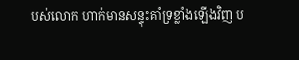បស់លោក ហាក់មានសន្ទុះគាំទ្រខ្លាំងឡើងវិញ ប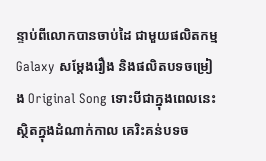ន្ទាប់ពីលោកបានចាប់ដៃ ជាមួយផលិតកម្ម Galaxy សម្ដែងរឿង និងផលិតបទចម្រៀង Original Song ទោះបីជាក្នុងពេលនេះ ស្ថិតក្នុងដំណាក់កាល គេរិះគន់បទច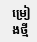ម្រៀងថ្មី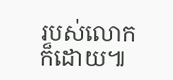របស់លោកក៏ដោយ៕